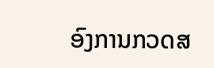ອົງການກວດສ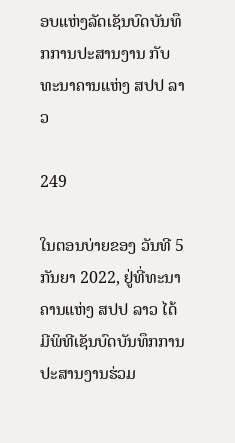ອບແຫ່ງລັດເຊັນບົດບັນທຶກການປະສານງານ ກັບ ທະນາຄານແຫ່ງ ສປປ ລາວ

249

ໃນຕອນບ່າຍຂອງ ວັນທີ 5 ກັນຍາ 2022, ຢູ່ທີ່ທະນາຄານແຫ່ງ ສປປ ລາວ ໄດ້ມີພິທີເຊັນບົດບັນທຶກການປະສານງານຮ່ວມ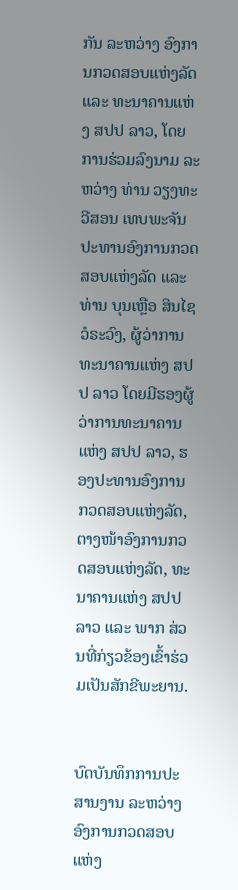ກັນ ລະຫວ່າງ ອົງການກວດສອບແຫ່ງລັດ ແລະ ທະນາຄານແຫ່ງ ສປປ ລາວ, ໂດຍການຮ່ວມລົງນາມ ລະຫວ່າງ ທ່ານ ວຽງທະວີສອນ ເທບພະຈັນ ປະທານອົງການກວດສອບແຫ່ງລັດ ແລະ ທ່ານ ບຸນເຫຼືອ ສິນໄຊວໍຣະວົງ, ຜູ້ວ່າການ ທະນາຄານແຫ່ງ ສປປ ລາວ ໂດຍມີຮອງຜູ້ວ່າການທະນາຄານແຫ່ງ ສປປ ລາວ, ຮອງປະທານອົງການ ກວດສອບແຫ່ງລັດ, ຕາງໜ້າອົງການກວດສອບແຫ່ງລັດ, ທະນາຄານແຫ່ງ ສປປ ລາວ ແລະ ພາກ ສ່ວນທີ່ກ່ຽວຂ້ອງເຂົ້າຮ່ວມເປັນສັກຂີພະຍານ.


ບົດບັນທຶກການປະສານງານ ລະຫວ່າງ ອົງການກວດສອບແຫ່ງ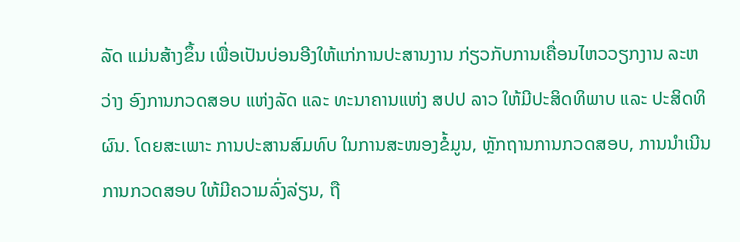ລັດ ແມ່ນສ້າງຂຶ້ນ ເພື່ອເປັນບ່ອນອີງໃຫ້ແກ່ການປະສານງານ ກ່ຽວກັບການເຄື່ອນໄຫວວຽກງານ ລະຫວ່າງ ອົງການກວດສອບ ແຫ່ງລັດ ແລະ ທະນາຄານແຫ່ງ ສປປ ລາວ ໃຫ້ມີປະສິດທິພາບ ແລະ ປະສິດທິຜົນ. ໂດຍສະເພາະ ການປະສານສົມທົບ ໃນການສະໜອງຂໍ້ມູນ, ຫຼັກຖານການກວດສອບ, ການນຳເນີນການກວດສອບ ໃຫ້ມີຄວາມລົ່ງລ່ຽນ, ຖື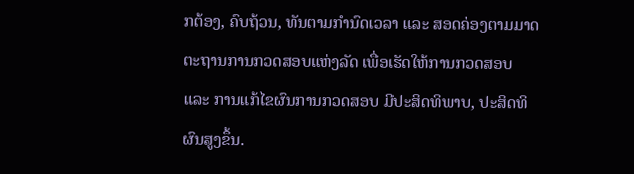ກຕ້ອງ, ຄົບຖ້ວນ, ທັນຕາມກຳນົດເວລາ ແລະ ສອດຄ່ອງຕາມມາດຕະຖານການກວດສອບແຫ່ງລັດ ເພື່ອເຮັດໃຫ້ການກວດສອບ ແລະ ການແກ້ໄຂຜົນການກວດສອບ ມີປະສິດທິພາບ, ປະສິດທິຜົນສູງຂຶ້ນ.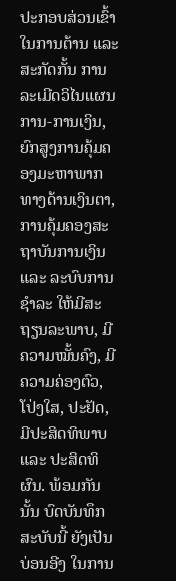ປະກອບສ່ວນເຂົ້າໃນການຕ້ານ ແລະ ສະກັດກັ້ນ ການລະເມີດວິໄນແຜນການ-ການເງິນ, ຍົກສູງການຄຸ້ມຄອງມະຫາພາກທາງດ້ານເງິນຕາ, ການຄຸ້ມຄອງສະຖາບັນການເງິນ ແລະ ລະບົບການຊຳລະ ໃຫ້ມີສະຖຽນລະພາບ, ມີຄວາມໝັ້ນຄົງ, ມີຄວາມຄ່ອງຕົວ, ໂປ່ງໃສ, ປະຢັດ, ມີປະສິດທິພາບ ແລະ ປະສິດທິຜົນ. ພ້ອມກັນນັ້ນ ບົດບັນທຶກສະບັບນີ້ ຍັງເປັນບ່ອນອີງ ໃນການ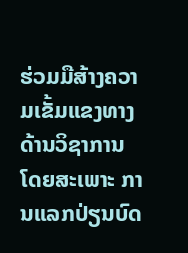ຮ່ວມມືສ້າງຄວາມເຂັ້ມແຂງທາງດ້ານວິຊາການ ໂດຍສະເພາະ ການແລກປ່ຽນບົດ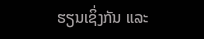ຮຽນເຊິ່ງກັນ ແລະ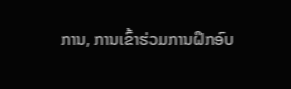ການ, ການເຂົ້າຮ່ວມການຝຶກອົບ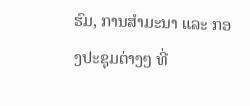ຮົມ, ການສຳມະນາ ແລະ ກອງປະຊຸມຕ່າງໆ ທີ່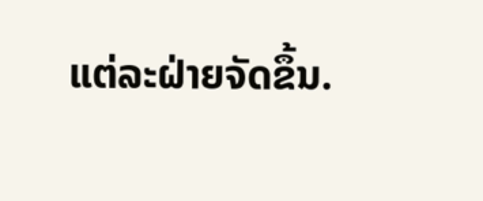ແຕ່ລະຝ່າຍຈັດຂຶ້ນ.